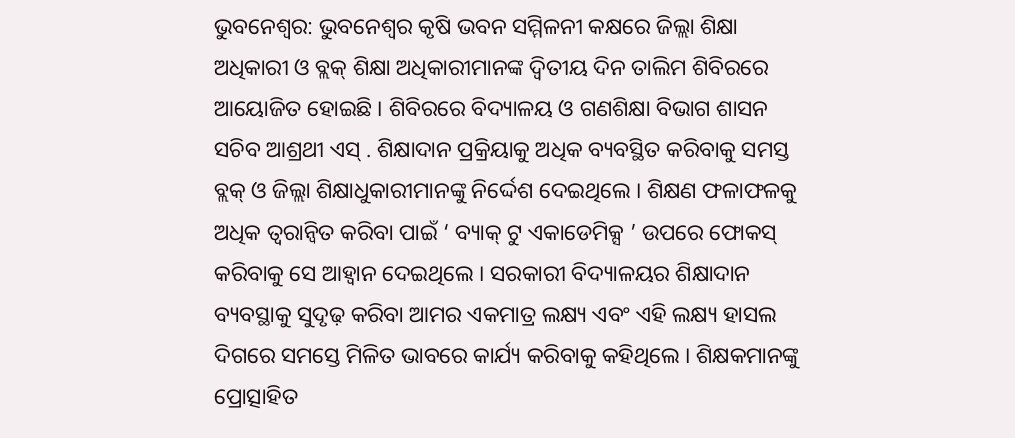ଭୁବନେଶ୍ୱର: ଭୁବନେଶ୍ଵର କୃଷି ଭବନ ସମ୍ମିଳନୀ କକ୍ଷରେ ଜିଲ୍ଲା ଶିକ୍ଷା ଅଧିକାରୀ ଓ ବ୍ଲକ୍ ଶିକ୍ଷା ଅଧିକାରୀମାନଙ୍କ ଦ୍ୱିତୀୟ ଦିନ ତାଲିମ ଶିବିରରେ ଆୟୋଜିତ ହୋଇଛି । ଶିବିରରେ ବିଦ୍ୟାଳୟ ଓ ଗଣଶିକ୍ଷା ବିଭାଗ ଶାସନ ସଚିବ ଆଶ୍ରଥୀ ଏସ୍ . ଶିକ୍ଷାଦାନ ପ୍ରକ୍ରିୟାକୁ ଅଧିକ ବ୍ୟବସ୍ଥିତ କରିବାକୁ ସମସ୍ତ ବ୍ଲକ୍ ଓ ଜିଲ୍ଲା ଶିକ୍ଷାଧୁକାରୀମାନଙ୍କୁ ନିର୍ଦ୍ଦେଶ ଦେଇଥିଲେ । ଶିକ୍ଷଣ ଫଳାଫଳକୁ ଅଧିକ ତ୍ଵରାନ୍ଵିତ କରିବା ପାଇଁ ‘ ବ୍ୟାକ୍ ଟୁ ଏକାଡେମିକ୍ସ ’ ଉପରେ ଫୋକସ୍ କରିବାକୁ ସେ ଆହ୍ୱାନ ଦେଇଥିଲେ । ସରକାରୀ ବିଦ୍ୟାଳୟର ଶିକ୍ଷାଦାନ ବ୍ୟବସ୍ଥାକୁ ସୁଦୃଢ଼ କରିବା ଆମର ଏକମାତ୍ର ଲକ୍ଷ୍ୟ ଏବଂ ଏହି ଲକ୍ଷ୍ୟ ହାସଲ ଦିଗରେ ସମସ୍ତେ ମିଳିତ ଭାବରେ କାର୍ଯ୍ୟ କରିବାକୁ କହିଥିଲେ । ଶିକ୍ଷକମାନଙ୍କୁ ପ୍ରୋତ୍ସାହିତ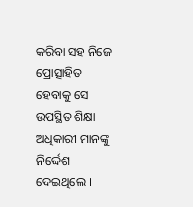କରିବା ସହ ନିଜେ ପ୍ରୋତ୍ସାହିତ ହେବାକୁ ସେ ଉପସ୍ଥିତ ଶିକ୍ଷା ଅଧିକାରୀ ମାନଙ୍କୁ ନିର୍ଦ୍ଦେଶ ଦେଇଥିଲେ ।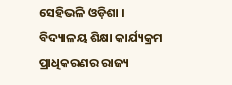ସେହିଭଳି ଓଡ଼ିଶା । ବିଦ୍ୟାଳୟ ଶିକ୍ଷା କାର୍ଯ୍ୟକ୍ରମ ପ୍ରାଧିକରଣର ରାଜ୍ୟ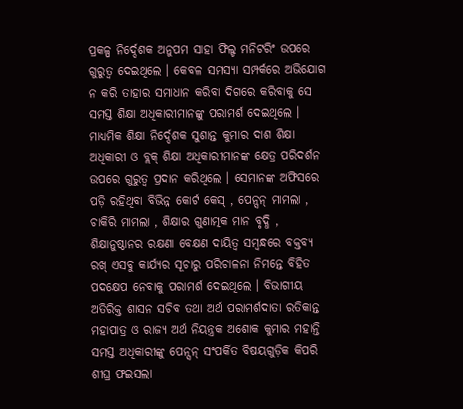ପ୍ରକଳ୍ପ ନିର୍ଦ୍ଦେଶକ ଅନୁପମ ସାହା ଫିଲ୍ଡ ମନିଟରିଂ ଉପରେ ଗୁରୁତ୍ଵ ଦେଇଥିଲେ । କେବଳ ସମସ୍ୟା ସମ୍ପର୍କରେ ଅଭିଯୋଗ ନ କରି ତାହାର ସମାଧାନ କରିବା ଦିଗରେ କରିବାକୁ ସେ ସମସ୍ତ ଶିକ୍ଷା ଅଧିକାରୀମାନଙ୍କୁ ପରାମର୍ଶ ଦେଇଥିଲେ । ମାଧ୍ୟମିକ ଶିକ୍ଷା ନିର୍ଦ୍ଦେଶକ ସୁଶାନ୍ତ କୁମାର ଦାଶ ଶିକ୍ଷା ଅଧିକାରୀ ଓ ବ୍ଲକ୍ ଶିକ୍ଷା ଅଧିକାରୀମାନଙ୍କ କ୍ଷେତ୍ର ପରିଦର୍ଶନ ଉପରେ ଗୁରୁତ୍ୱ ପ୍ରଦାନ କରିଥିଲେ । ସେମାନଙ୍କ ଅଫିସରେ ପଡ଼ି ରହିଥିବା ବିଭିନ୍ନ କୋର୍ଟ କେସ୍ , ପେନ୍ସନ୍ ମାମଲା , ଚାକିରି ମାମଲା , ଶିକ୍ଷାର ଗୁଣାତ୍ମକ ମାନ ବୃଦ୍ଧି , ଶିକ୍ଷାନୁଷ୍ଠାନର ରକ୍ଷଣା ବେକ୍ଷଣ ଦାୟିତ୍ଵ ସମ୍ବନ୍ଧରେ ବକ୍ତବ୍ୟ ରଖ୍ ଏସବୁ କାର୍ଯ୍ୟର ସୂଚାରୁ ପରିଚାଳନା ନିମନ୍ତେ ବିହିତ ପଦକ୍ଷେପ ନେବାକୁ ପରାମର୍ଶ ଦେଇଥିଲେ । ବିଭାଗୀୟ ଅତିରିକ୍ତ ଶାସନ ସଚିବ ତଥା ଅର୍ଥ ପରାମର୍ଶଦାତା ରତିକାନ୍ତ ମହାପାତ୍ର ଓ ରାଜ୍ୟ ଅର୍ଥ ନିୟନ୍ତ୍ରକ ଅଶୋକ କୁମାର ମହାନ୍ତି ସମସ୍ତ ଅଧିକାରୀଙ୍କୁ ପେନ୍ସନ୍ ସଂପର୍କିତ ବିଷୟଗୁଡ଼ିକ କିପରି ଶୀଘ୍ର ଫଇସଲା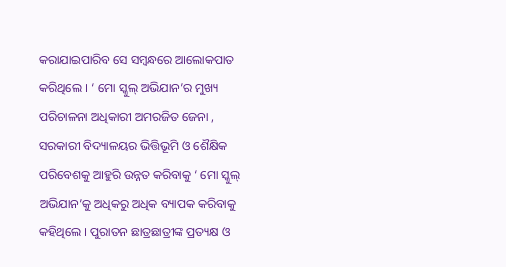କରାଯାଇପାରିବ ସେ ସମ୍ବନ୍ଧରେ ଆଲୋକପାତ କରିଥିଲେ । ‘ ମୋ ସ୍କୁଲ୍ ଅଭିଯାନ’ର ମୁଖ୍ୟ ପରିଚାଳନା ଅଧିକାରୀ ଅମରଜିତ ଜେନା , ସରକାରୀ ବିଦ୍ୟାଳୟର ଭିତ୍ତିଭୂମି ଓ ଶୈକ୍ଷିକ ପରିବେଶକୁ ଆହୁରି ଉନ୍ନତ କରିବାକୁ ‘ ମୋ ସ୍କୁଲ୍ ଅଭିଯାନ’କୁ ଅଧିକରୁ ଅଧିକ ବ୍ୟାପକ କରିବାକୁ କହିଥିଲେ । ପୁରାତନ ଛାତ୍ରଛାତ୍ରୀଙ୍କ ପ୍ରତ୍ୟକ୍ଷ ଓ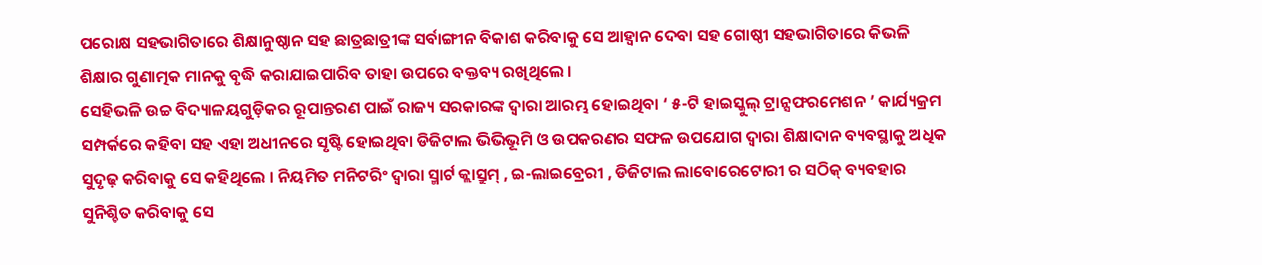ପରୋକ୍ଷ ସହଭାଗିତାରେ ଶିକ୍ଷାନୁଷ୍ଠାନ ସହ ଛାତ୍ରଛାତ୍ରୀଙ୍କ ସର୍ବାଙ୍ଗୀନ ବିକାଶ କରିବାକୁ ସେ ଆହ୍ଵାନ ଦେବା ସହ ଗୋଷ୍ଠୀ ସହଭାଗିତାରେ କିଭଳି ଶିକ୍ଷାର ଗୁଣାତ୍ମକ ମାନକୁ ବୃଦ୍ଧି କରାଯାଇପାରିବ ତାହା ଉପରେ ବକ୍ତବ୍ୟ ରଖିଥିଲେ ।
ସେହିଭଳି ଉଚ୍ଚ ବିଦ୍ୟାଳୟଗୁଡ଼ିକର ରୂପାନ୍ତରଣ ପାଇଁ ରାଜ୍ୟ ସରକାରଙ୍କ ଦ୍ଵାରା ଆରମ୍ଭ ହୋଇଥିବା ‘ ୫-ଟି ହାଇସ୍କୁଲ୍ ଟ୍ରାନ୍ସଫରମେଶନ ’ କାର୍ଯ୍ୟକ୍ରମ ସମ୍ପର୍କରେ କହିବା ସହ ଏହା ଅଧୀନରେ ସୃଷ୍ଟି ହୋଇଥିବା ଡିଜିଟାଲ ଭିଭିଭୂମି ଓ ଉପକରଣର ସଫଳ ଉପଯୋଗ ଦ୍ଵାରା ଶିକ୍ଷାଦାନ ବ୍ୟବସ୍ଥାକୁ ଅଧିକ ସୁଦୃଢ଼ କରିବାକୁ ସେ କହିଥିଲେ । ନିୟମିତ ମନିଟରିଂ ଦ୍ଵାରା ସ୍ମାର୍ଟ କ୍ଲାସ୍ରୁମ୍ , ଇ-ଲାଇବ୍ରେରୀ , ଡିଜିଟାଲ ଲାବୋରେଟୋରୀ ର ସଠିକ୍ ବ୍ୟବହାର ସୁନିଶ୍ଚିତ କରିବାକୁ ସେ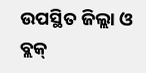ଉପସ୍ଥିତ ଜିଲ୍ଲା ଓ ବ୍ଲକ୍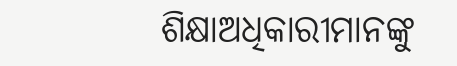ଶିକ୍ଷାଅଧିକାରୀମାନଙ୍କୁ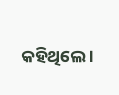କହିଥିଲେ ।